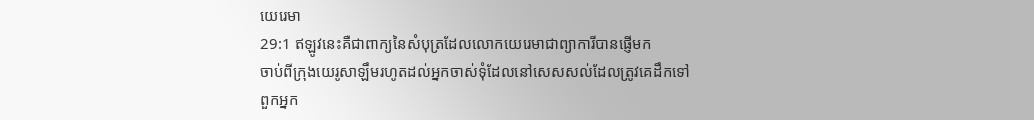យេរេមា
29:1 ឥឡូវនេះគឺជាពាក្យនៃសំបុត្រដែលលោកយេរេមាជាព្យាការីបានផ្ញើមក
ចាប់ពីក្រុងយេរូសាឡឹមរហូតដល់អ្នកចាស់ទុំដែលនៅសេសសល់ដែលត្រូវគេដឹកទៅ
ពួកអ្នក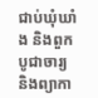ជាប់ឃុំឃាំង និងពួកបូជាចារ្យ និងព្យាកា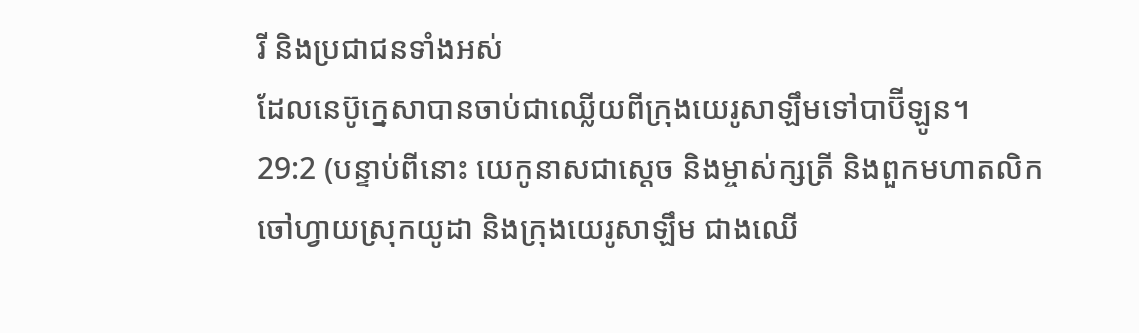រី និងប្រជាជនទាំងអស់
ដែលនេប៊ូក្នេសាបានចាប់ជាឈ្លើយពីក្រុងយេរូសាឡឹមទៅបាប៊ីឡូន។
29:2 (បន្ទាប់ពីនោះ យេកូនាសជាស្ដេច និងម្ចាស់ក្សត្រី និងពួកមហាតលិក
ចៅហ្វាយស្រុកយូដា និងក្រុងយេរូសាឡឹម ជាងឈើ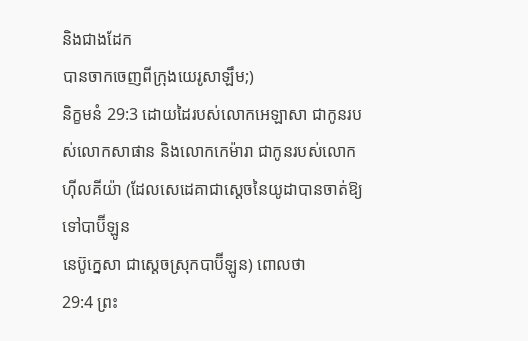និងជាងដែក
បានចាកចេញពីក្រុងយេរូសាឡឹម;)
និក្ខមនំ 29:3 ដោយដៃរបស់លោកអេឡាសា ជាកូនរបស់លោកសាផាន និងលោកកេម៉ារា ជាកូនរបស់លោក
ហ៊ីលគីយ៉ា (ដែលសេដេគាជាស្តេចនៃយូដាបានចាត់ឱ្យទៅបាប៊ីឡូន
នេប៊ូក្នេសា ជាស្ដេចស្រុកបាប៊ីឡូន) ពោលថា
29:4 ព្រះ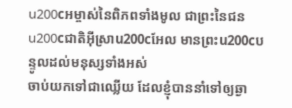u200cអម្ចាស់នៃពិភពទាំងមូល ជាព្រះនៃជនu200cជាតិអ៊ីស្រាu200cអែល មានព្រះu200cបន្ទូលដល់មនុស្សទាំងអស់
ចាប់យកទៅជាឈ្លើយ ដែលខ្ញុំបាននាំទៅឲ្យឆ្ងា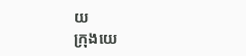យ
ក្រុងយេ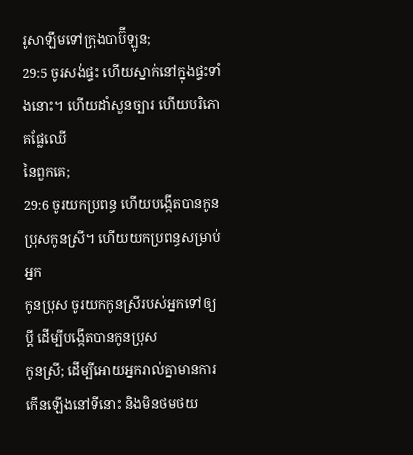រូសាឡឹមទៅក្រុងបាប៊ីឡូន;
29:5 ចូរសង់ផ្ទះ ហើយស្នាក់នៅក្នុងផ្ទះទាំងនោះ។ ហើយដាំសួនច្បារ ហើយបរិភោគផ្លែឈើ
នៃពួកគេ;
29:6 ចូរយកប្រពន្ធ ហើយបង្កើតបានកូនប្រុសកូនស្រី។ ហើយយកប្រពន្ធសម្រាប់អ្នក
កូនប្រុស ចូរយកកូនស្រីរបស់អ្នកទៅឲ្យប្ដី ដើម្បីបង្កើតបានកូនប្រុស
កូនស្រី; ដើម្បីអោយអ្នករាល់គ្នាមានការកើនឡើងនៅទីនោះ និងមិនថមថយ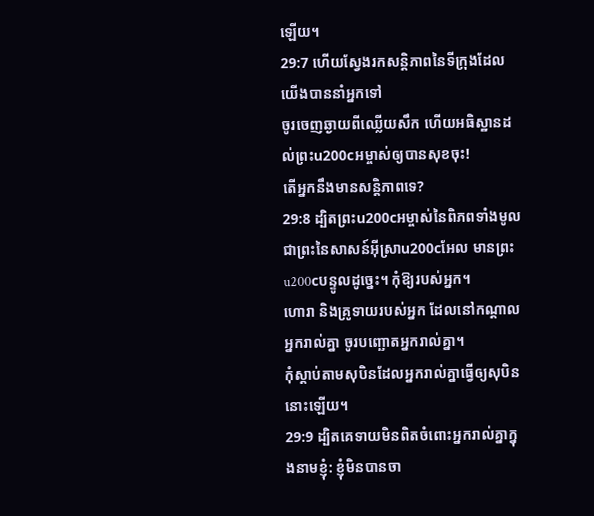ឡើយ។
29:7 ហើយស្វែងរកសន្តិភាពនៃទីក្រុងដែលយើងបាននាំអ្នកទៅ
ចូរចេញឆ្ងាយពីឈ្លើយសឹក ហើយអធិស្ឋានដល់ព្រះu200cអម្ចាស់ឲ្យបានសុខចុះ!
តើអ្នកនឹងមានសន្តិភាពទេ?
29:8 ដ្បិតព្រះu200cអម្ចាស់នៃពិភពទាំងមូល ជាព្រះនៃសាសន៍អ៊ីស្រាu200cអែល មានព្រះu200cបន្ទូលដូច្នេះ។ កុំឱ្យរបស់អ្នក។
ហោរា និងគ្រូទាយរបស់អ្នក ដែលនៅកណ្ដាលអ្នករាល់គ្នា ចូរបញ្ឆោតអ្នករាល់គ្នា។
កុំស្តាប់តាមសុបិនដែលអ្នករាល់គ្នាធ្វើឲ្យសុបិននោះឡើយ។
29:9 ដ្បិតគេទាយមិនពិតចំពោះអ្នករាល់គ្នាក្នុងនាមខ្ញុំ: ខ្ញុំមិនបានចា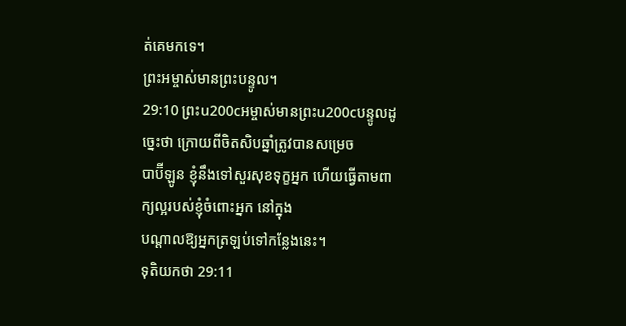ត់គេមកទេ។
ព្រះអម្ចាស់មានព្រះបន្ទូល។
29:10 ព្រះu200cអម្ចាស់មានព្រះu200cបន្ទូលដូច្នេះថា ក្រោយពីចិតសិបឆ្នាំត្រូវបានសម្រេច
បាប៊ីឡូន ខ្ញុំនឹងទៅសួរសុខទុក្ខអ្នក ហើយធ្វើតាមពាក្យល្អរបស់ខ្ញុំចំពោះអ្នក នៅក្នុង
បណ្តាលឱ្យអ្នកត្រឡប់ទៅកន្លែងនេះ។
ទុតិយកថា 29:11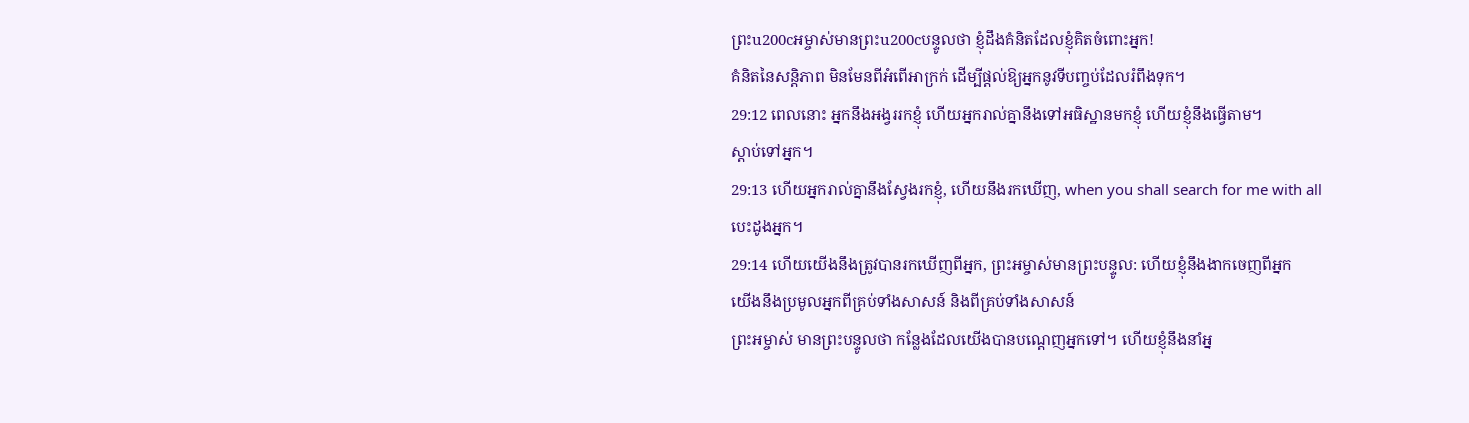ព្រះu200cអម្ចាស់មានព្រះu200cបន្ទូលថា ខ្ញុំដឹងគំនិតដែលខ្ញុំគិតចំពោះអ្នក!
គំនិតនៃសន្តិភាព មិនមែនពីអំពើអាក្រក់ ដើម្បីផ្តល់ឱ្យអ្នកនូវទីបញ្ចប់ដែលរំពឹងទុក។
29:12 ពេលនោះ អ្នកនឹងអង្វររកខ្ញុំ ហើយអ្នករាល់គ្នានឹងទៅអធិស្ឋានមកខ្ញុំ ហើយខ្ញុំនឹងធ្វើតាម។
ស្តាប់ទៅអ្នក។
29:13 ហើយអ្នករាល់គ្នានឹងស្វែងរកខ្ញុំ, ហើយនឹងរកឃើញ, when you shall search for me with all
បេះដូងអ្នក។
29:14 ហើយយើងនឹងត្រូវបានរកឃើញពីអ្នក, ព្រះអម្ចាស់មានព្រះបន្ទូល: ហើយខ្ញុំនឹងងាកចេញពីអ្នក
យើងនឹងប្រមូលអ្នកពីគ្រប់ទាំងសាសន៍ និងពីគ្រប់ទាំងសាសន៍
ព្រះអម្ចាស់ មានព្រះបន្ទូលថា កន្លែងដែលយើងបានបណ្ដេញអ្នកទៅ។ ហើយខ្ញុំនឹងនាំអ្ន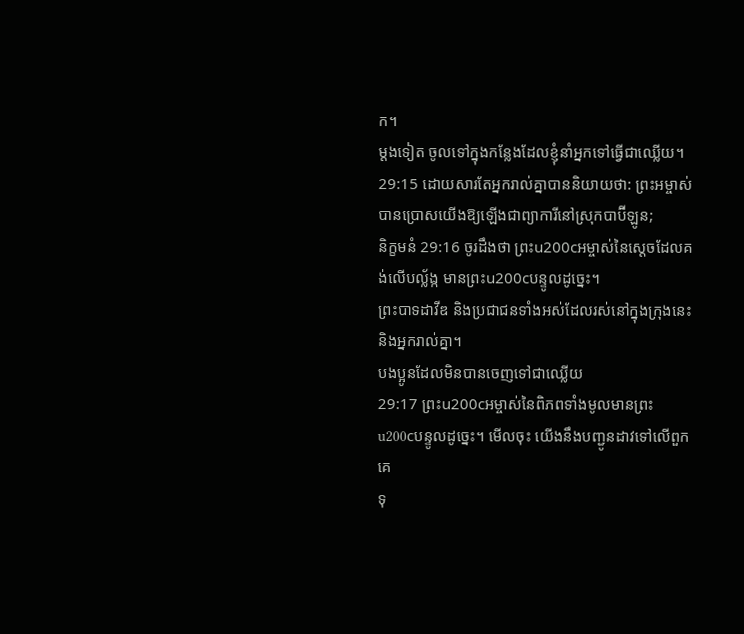ក។
ម្តងទៀត ចូលទៅក្នុងកន្លែងដែលខ្ញុំនាំអ្នកទៅធ្វើជាឈ្លើយ។
29:15 ដោយសារតែអ្នករាល់គ្នាបាននិយាយថា: ព្រះអម្ចាស់បានប្រោសយើងឱ្យឡើងជាព្យាការីនៅស្រុកបាប៊ីឡូន;
និក្ខមនំ 29:16 ចូរដឹងថា ព្រះu200cអម្ចាស់នៃស្ដេចដែលគង់លើបល្ល័ង្ក មានព្រះu200cបន្ទូលដូច្នេះ។
ព្រះបាទដាវីឌ និងប្រជាជនទាំងអស់ដែលរស់នៅក្នុងក្រុងនេះ និងអ្នករាល់គ្នា។
បងប្អូនដែលមិនបានចេញទៅជាឈ្លើយ
29:17 ព្រះu200cអម្ចាស់នៃពិភពទាំងមូលមានព្រះu200cបន្ទូលដូច្នេះ។ មើលចុះ យើងនឹងបញ្ជូនដាវទៅលើពួកគេ
ទុ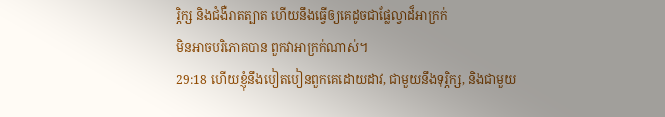រ្ភិក្ស និងជំងឺរាតត្បាត ហើយនឹងធ្វើឲ្យគេដូចជាផ្លែល្វាដ៏អាក្រក់
មិនអាចបរិភោគបាន ពួកវាអាក្រក់ណាស់។
29:18 ហើយខ្ញុំនឹងបៀតបៀនពួកគេដោយដាវ, ជាមួយនឹងទុរ្ភិក្ស, និងជាមួយ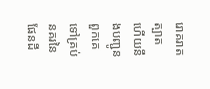រោគរាតត្បាត ហើយនឹងបញ្ជូនពួកគេទៅគ្រប់នគរនៃ
ផែនដី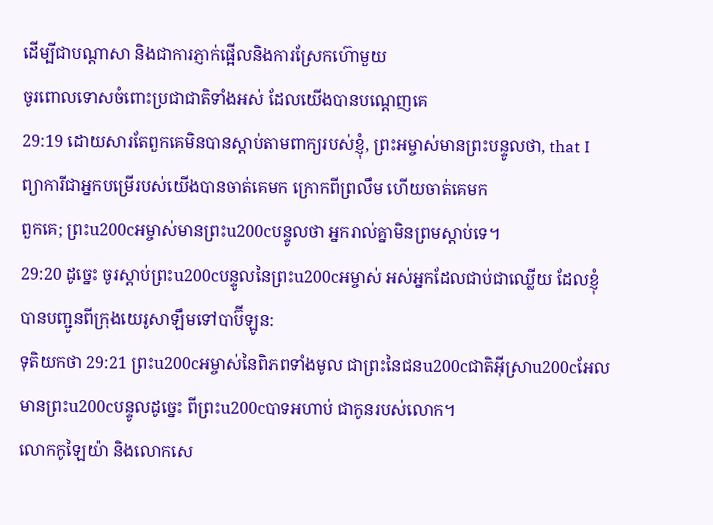ដើម្បីជាបណ្តាសា និងជាការភ្ញាក់ផ្អើលនិងការស្រែកហ៊ោមួយ
ចូរពោលទោសចំពោះប្រជាជាតិទាំងអស់ ដែលយើងបានបណ្ដេញគេ
29:19 ដោយសារតែពួកគេមិនបានស្តាប់តាមពាក្យរបស់ខ្ញុំ, ព្រះអម្ចាស់មានព្រះបន្ទូលថា, that I
ព្យាការីជាអ្នកបម្រើរបស់យើងបានចាត់គេមក ក្រោកពីព្រលឹម ហើយចាត់គេមក
ពួកគេ; ព្រះu200cអម្ចាស់មានព្រះu200cបន្ទូលថា អ្នករាល់គ្នាមិនព្រមស្តាប់ទេ។
29:20 ដូច្នេះ ចូរស្ដាប់ព្រះu200cបន្ទូលនៃព្រះu200cអម្ចាស់ អស់អ្នកដែលជាប់ជាឈ្លើយ ដែលខ្ញុំ
បានបញ្ជូនពីក្រុងយេរូសាឡឹមទៅបាប៊ីឡូន:
ទុតិយកថា 29:21 ព្រះu200cអម្ចាស់នៃពិភពទាំងមូល ជាព្រះនៃជនu200cជាតិអ៊ីស្រាu200cអែល មានព្រះu200cបន្ទូលដូច្នេះ ពីព្រះu200cបាទអហាប់ ជាកូនរបស់លោក។
លោកកូឡៃយ៉ា និងលោកសេ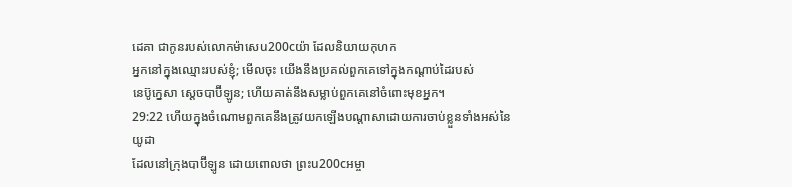ដេគា ជាកូនរបស់លោកម៉ាសេu200cយ៉ា ដែលនិយាយកុហក
អ្នកនៅក្នុងឈ្មោះរបស់ខ្ញុំ; មើលចុះ យើងនឹងប្រគល់ពួកគេទៅក្នុងកណ្ដាប់ដៃរបស់
នេប៊ូក្នេសា ស្តេចបាប៊ីឡូន; ហើយគាត់នឹងសម្លាប់ពួកគេនៅចំពោះមុខអ្នក។
29:22 ហើយក្នុងចំណោមពួកគេនឹងត្រូវយកឡើងបណ្តាសាដោយការចាប់ខ្លួនទាំងអស់នៃយូដា
ដែលនៅក្រុងបាប៊ីឡូន ដោយពោលថា ព្រះu200cអម្ចា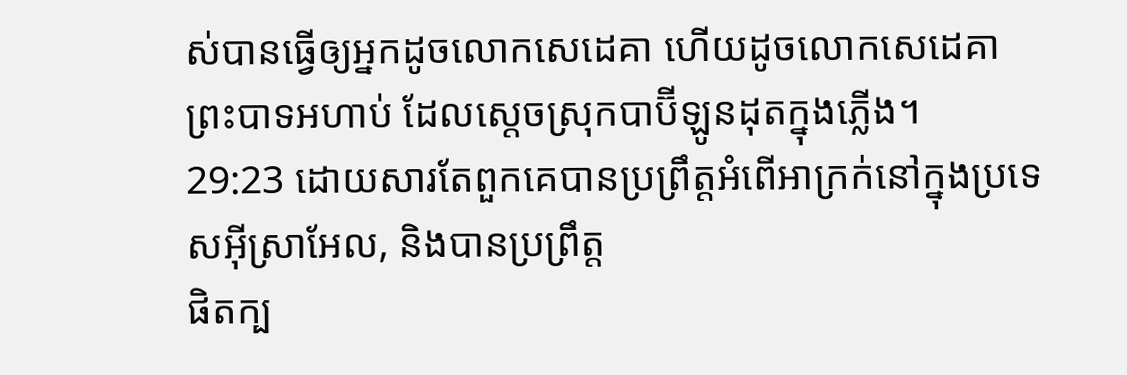ស់បានធ្វើឲ្យអ្នកដូចលោកសេដេគា ហើយដូចលោកសេដេគា
ព្រះបាទអហាប់ ដែលស្តេចស្រុកបាប៊ីឡូនដុតក្នុងភ្លើង។
29:23 ដោយសារតែពួកគេបានប្រព្រឹត្តអំពើអាក្រក់នៅក្នុងប្រទេសអ៊ីស្រាអែល, និងបានប្រព្រឹត្ត
ផិតក្ប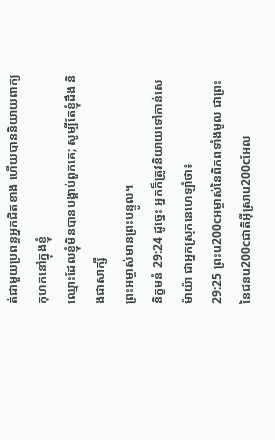ត់ជាមួយប្រពន្ធអ្នកជិតខាង ហើយបាននិយាយពាក្យកុហកនៅក្នុងខ្ញុំ
ឈ្មោះដែលខ្ញុំមិនបានបង្គាប់ពួកគេ; សូម្បីតែខ្ញុំដឹង និងជាសាក្សី
ព្រះអម្ចាស់មានព្រះបន្ទូល។
និក្ខមនំ 29:24 ដូច្នេះ អ្នកក៏ត្រូវនិយាយទៅកាន់សេម៉ាយ៉ា ជាអ្នកស្រុកនេហេឡាំថា៖
29:25 ព្រះu200cអម្ចាស់នៃពិភពទាំងមូល ជាព្រះនៃជនu200cជាតិអ៊ីស្រាu200cអែល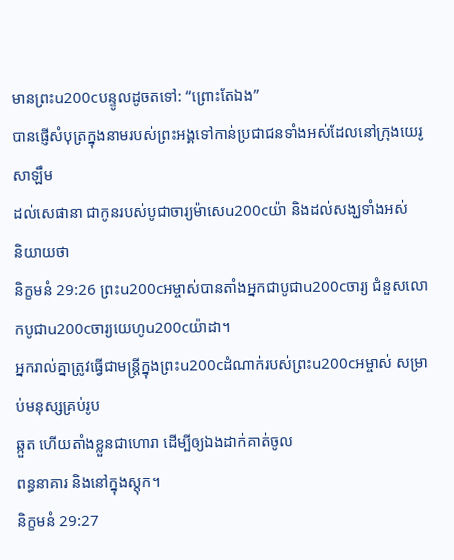មានព្រះu200cបន្ទូលដូចតទៅ: “ព្រោះតែឯង”
បានផ្ញើសំបុត្រក្នុងនាមរបស់ព្រះអង្គទៅកាន់ប្រជាជនទាំងអស់ដែលនៅក្រុងយេរូសាឡឹម
ដល់សេផានា ជាកូនរបស់បូជាចារ្យម៉ាសេu200cយ៉ា និងដល់សង្ឃទាំងអស់
និយាយថា
និក្ខមនំ 29:26 ព្រះu200cអម្ចាស់បានតាំងអ្នកជាបូជាu200cចារ្យ ជំនួសលោកបូជាu200cចារ្យយេហូu200cយ៉ាដា។
អ្នករាល់គ្នាត្រូវធ្វើជាមន្ត្រីក្នុងព្រះu200cដំណាក់របស់ព្រះu200cអម្ចាស់ សម្រាប់មនុស្សគ្រប់រូប
ឆ្កួត ហើយតាំងខ្លួនជាហោរា ដើម្បីឲ្យឯងដាក់គាត់ចូល
ពន្ធនាគារ និងនៅក្នុងស្តុក។
និក្ខមនំ 29:27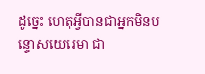ដូច្នេះ ហេតុអ្វីបានជាអ្នកមិនបន្ទោសយេរេមា ជា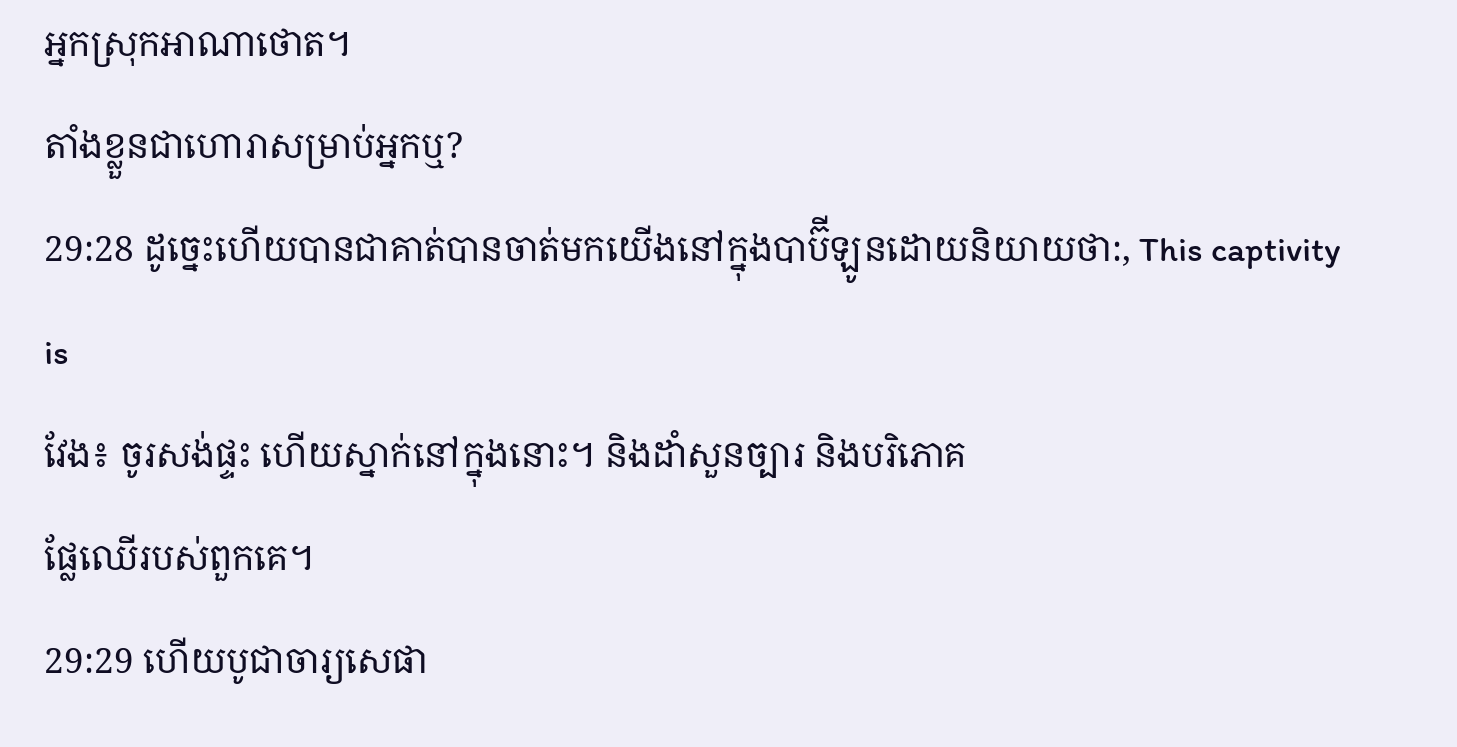អ្នកស្រុកអាណាថោត។
តាំងខ្លួនជាហោរាសម្រាប់អ្នកឬ?
29:28 ដូច្នេះហើយបានជាគាត់បានចាត់មកយើងនៅក្នុងបាប៊ីឡូនដោយនិយាយថា:, This captivity is
វែង៖ ចូរសង់ផ្ទះ ហើយស្នាក់នៅក្នុងនោះ។ និងដាំសួនច្បារ និងបរិភោគ
ផ្លែឈើរបស់ពួកគេ។
29:29 ហើយបូជាចារ្យសេផា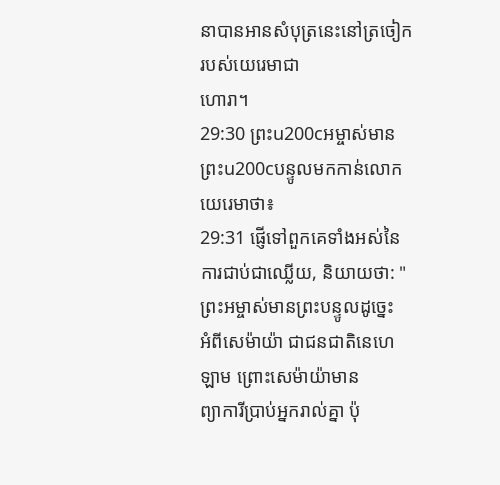នាបានអានសំបុត្រនេះនៅត្រចៀករបស់យេរេមាជា
ហោរា។
29:30 ព្រះu200cអម្ចាស់មានព្រះu200cបន្ទូលមកកាន់លោកយេរេមាថា៖
29:31 ផ្ញើទៅពួកគេទាំងអស់នៃការជាប់ជាឈ្លើយ, និយាយថា: "ព្រះអម្ចាស់មានព្រះបន្ទូលដូច្នេះ
អំពីសេម៉ាយ៉ា ជាជនជាតិនេហេឡាម ព្រោះសេម៉ាយ៉ាមាន
ព្យាការីប្រាប់អ្នករាល់គ្នា ប៉ុ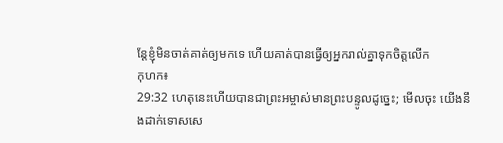ន្តែខ្ញុំមិនចាត់គាត់ឲ្យមកទេ ហើយគាត់បានធ្វើឲ្យអ្នករាល់គ្នាទុកចិត្តលើក
កុហក៖
29:32 ហេតុនេះហើយបានជាព្រះអម្ចាស់មានព្រះបន្ទូលដូច្នេះ; មើលចុះ យើងនឹងដាក់ទោសសេ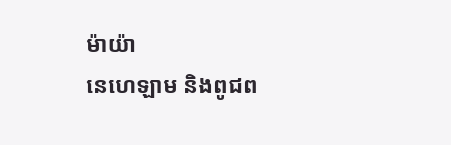ម៉ាយ៉ា
នេហេឡាម និងពូជព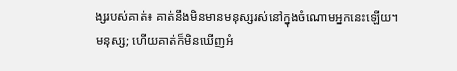ង្សរបស់គាត់៖ គាត់នឹងមិនមានមនុស្សរស់នៅក្នុងចំណោមអ្នកនេះឡើយ។
មនុស្ស; ហើយគាត់ក៏មិនឃើញអំ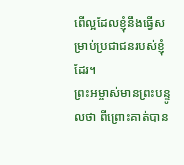ពើល្អដែលខ្ញុំនឹងធ្វើសម្រាប់ប្រជាជនរបស់ខ្ញុំដែរ។
ព្រះអម្ចាស់មានព្រះបន្ទូលថា ពីព្រោះគាត់បាន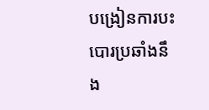បង្រៀនការបះបោរប្រឆាំងនឹង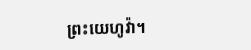ព្រះយេហូវ៉ា។